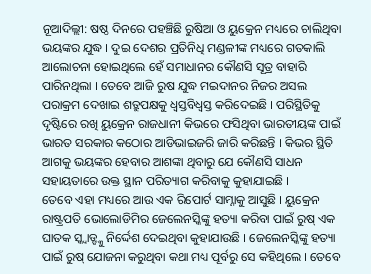ନୂଆଦିଲ୍ଲୀ: ଷଷ୍ଠ ଦିନରେ ପହଞ୍ଚିଛି ରୁଷିଆ ଓ ୟୁକ୍ରେନ ମଧ୍ୟରେ ଚାଲିଥିବା ଭୟଙ୍କର ଯୁଦ୍ଧ । ଦୁଇ ଦେଶର ପ୍ରତିନିଧି ମଣ୍ଡଳୀଙ୍କ ମଧ୍ୟରେ ଗତକାଲି ଆଲୋଚନା ହୋଇଥିଲେ ହେଁ ସମାଧାନର କୌଣସି ସୂତ୍ର ବାହାରି ପାରିନଥିଲା । ତେବେ ଆଜି ରୁଷ ଯୁଦ୍ଧ ମଇଦାନର ନିଜର ଅସଲ ପରାକ୍ରମ ଦେଖାଇ ଶତ୍ରୁପକ୍ଷକୁ ଧ୍ୱସ୍ତବିଧ୍ୱସ୍ତ କରିଦେଇଛି । ପରିସ୍ଥିତିକୁ ଦୃଷ୍ଟିରେ ରଖି ୟୁକ୍ରେନ ରାଜଧାନୀ କିଭରେ ଫସିଥିବା ଭାରତୀୟଙ୍କ ପାଇଁ ଭାରତ ସରକାର କଠୋର ଆଡିଭାଇଜରି ଜାରି କରିଛନ୍ତି । କିଭର ସ୍ଥିତି ଆଗକୁ ଭୟଙ୍କର ହେବାର ଆଶଙ୍କା ଥିବାରୁ ଯେ କୌଣସି ସାଧନ ସହାୟତାରେ ଉକ୍ତ ସ୍ଥାନ ପରିତ୍ୟାଗ କରିବାକୁ କୁହାଯାଇଛି ।
ତେବେ ଏହା ମଧ୍ୟରେ ଆଉ ଏକ ରିପୋର୍ଟ ସାମ୍ନାକୁ ଆସୁଛି । ୟୁକ୍ରେନ ରାଷ୍ଟ୍ରପତି ଭୋଲୋଡିମିର ଜେଲେନସ୍କିଙ୍କୁ ହତ୍ୟା କରିବା ପାଇଁ ରୁଷ୍ ଏକ ଘାତକ ସ୍କ୍ୱାଡ୍ଙ୍କୁ ନିର୍ଦ୍ଦେଶ ଦେଇଥିବା କୁହାଯାଉଛି । ଜେଲେନସ୍କିଙ୍କୁ ହତ୍ୟା ପାଇଁ ରୁଷ୍ ଯୋଜନା କରୁଥିବା କଥା ମଧ୍ୟ ପୂର୍ବରୁ ସେ କହିଥିଲେ । ତେବେ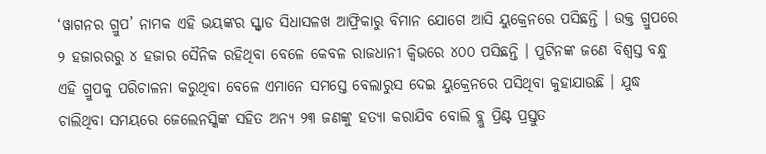‘ୱାଗନର ଗ୍ରୁପ’ ନାମକ ଏହି ଭୟଙ୍କର ସ୍କ୍ୱାଡ ସିଧାସଳଖ ଆଫ୍ରିକାରୁ ବିମାନ ଯୋଗେ ଆସି ୟୁକ୍ରେନରେ ପସିଛନ୍ତି । ଉକ୍ତ ଗ୍ରୁପରେ ୨ ହଜାରରରୁ ୪ ହଜାର ସୈନିକ ରହିଥିବା ବେଳେ କେବଳ ରାଜଧାନୀ କ୍ୱିଭରେ ୪୦୦ ପସିଛନ୍ତି । ପୁଟିନଙ୍କ ଜଣେ ବିଶ୍ୱସ୍ତ ବନ୍ଧୁ ଏହି ଗ୍ରୁପକୁ ପରିଚାଳନା କରୁଥିବା ବେଳେ ଏମାନେ ସମସ୍ତେ ବେଲାରୁସ ଦେଇ ୟୁକ୍ରେନରେ ପସିଥିବା କୁହାଯାଉଛି । ଯୁଦ୍ଧ ଚାଲିଥିବା ସମୟରେ ଜେଲେନସ୍କିଙ୍କ ସହିତ ଅନ୍ୟ ୨୩ ଜଣଙ୍କୁ ହତ୍ୟା କରାଯିବ ବୋଲି ବ୍ଲୁ ପ୍ରିଣ୍ଟ ପ୍ରସ୍ତୁତ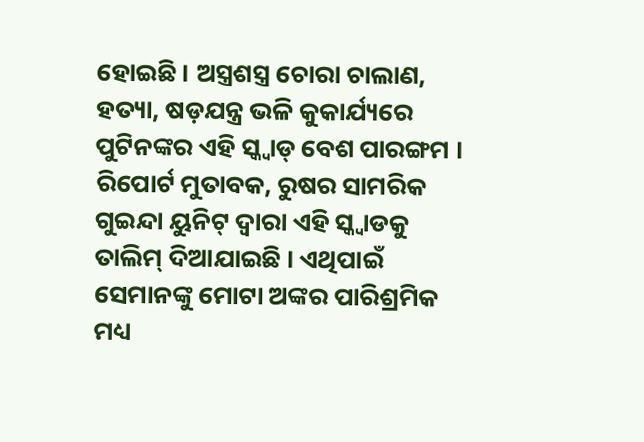ହୋଇଛି । ଅସ୍ତ୍ରଶସ୍ତ୍ର ଚୋରା ଚାଲାଣ, ହତ୍ୟା, ଷଡ଼ଯନ୍ତ୍ର ଭଳି କୁକାର୍ଯ୍ୟରେ ପୁଟିନଙ୍କର ଏହି ସ୍କ୍ୱାଡ୍ ବେଶ ପାରଙ୍ଗମ ।
ରିପୋର୍ଟ ମୁତାବକ, ରୁଷର ସାମରିକ ଗୁଇନ୍ଦା ୟୁନିଟ୍ ଦ୍ୱାରା ଏହି ସ୍କ୍ୱାଡକୁ ତାଲିମ୍ ଦିଆଯାଇଛି । ଏଥିପାଇଁ ସେମାନଙ୍କୁ ମୋଟା ଅଙ୍କର ପାରିଶ୍ରମିକ ମଧ୍ୟ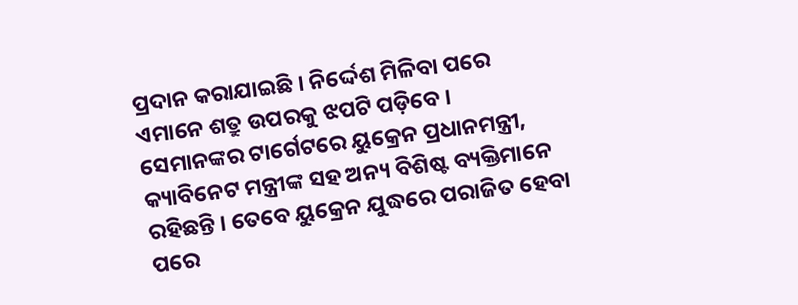ପ୍ରଦାନ କରାଯାଇଛି । ନିର୍ଦ୍ଦେଶ ମିଳିବା ପରେ ଏମାନେ ଶତ୍ରୁ ଉପରକୁ ଝପଟି ପଡ଼ିବେ । ସେମାନଙ୍କର ଟାର୍ଗେଟରେ ୟୁକ୍ରେନ ପ୍ରଧାନମନ୍ତ୍ରୀ, କ୍ୟାବିନେଟ ମନ୍ତ୍ରୀଙ୍କ ସହ ଅନ୍ୟ ବିଶିଷ୍ଟ ବ୍ୟକ୍ତିମାନେ ରହିଛନ୍ତି । ତେବେ ୟୁକ୍ରେନ ଯୁଦ୍ଧରେ ପରାଜିତ ହେବା ପରେ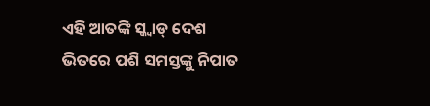ଏହି ଆତଙ୍କି ସ୍କ୍ୱାଡ୍ ଦେଶ ଭିତରେ ପଶି ସମସ୍ତଙ୍କୁ ନିପାତ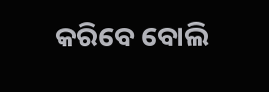କରିବେ ବୋଲି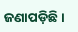ଜଣାପଡ଼ିଛି ।